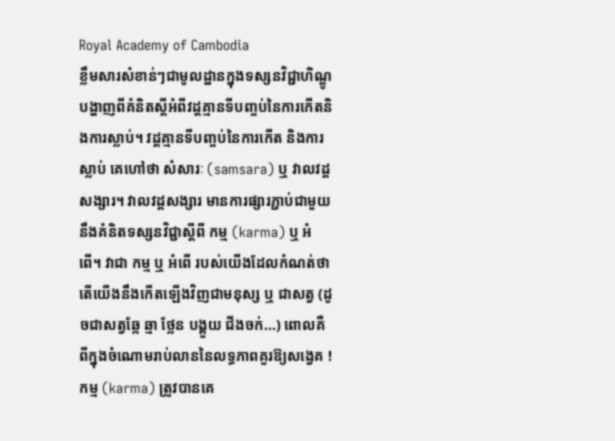Royal Academy of Cambodia
ខ្លឹមសារសំខាន់ៗជាមូលដ្ឋានក្នុងទស្សនវិជ្ជាហិណ្ឌូ បង្ហាញពីគំនិតស្តីអំពីវដ្តគ្មានទីបញ្ចប់នៃការកើតនិងការស្លាប់។ វដ្តគ្មានទីបញ្ចប់នៃការកើត និងការស្លាប់ គេហៅថា សំសារៈ (samsara) ឬ វាលវដ្តសង្សារ។ វាលវដ្តសង្សារ មានការផ្សារភ្ជាប់ជាមួយនឹងគំនិតទស្សនវិជ្ជាស្តីពី កម្ម (karma) ឬ អំពើ។ វាជា កម្ម ឬ អំពើ របស់យើងដែលកំណត់ថា តើយើងនឹងកើតឡើងវិញជាមនុស្ស ឬ ជាសត្វ (ដូចជាសត្វឆ្កែ ឆ្មា ថ្លែន បង្គួយ ជីងចក់...) ពោលគឺ ពីក្នុងចំណោមរាប់លាននៃលទ្ធភាពគួរឱ្យសង្វេគ !
កម្ម (karma) ត្រូវបានគេ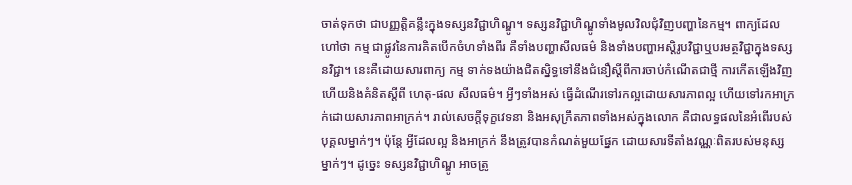ចាត់ទុកថា ជាបញ្ញត្តិគន្លឹះក្នុងទស្សនវិជ្ជាហិណ្ឌូ។ ទស្សនវិជ្ជាហិណ្ឌូទាំងមូលវិលជុំវិញបញ្ហានៃកម្ម។ ពាក្យដែលហៅថា កម្ម ជាផ្លូវនៃការគិតបើកចំហទាំងពីរ គឺទាំងបញ្ហាសីលធម៌ និងទាំងបញ្ហាអស្តិរូបវិជ្ជាឬបរមត្ថវិជ្ជាក្នុងទស្សនវិជ្ជា។ នេះគឺដោយសារពាក្យ កម្ម ទាក់ទងយ៉ាងជិតស្និទ្ធទៅនឹងជំនឿស្តីពីការចាប់កំណើតជាថ្មី ការកើតឡើងវិញ ហើយនិងគំនិតស្តីពី ហេតុ-ផល សីលធម៌។ អ្វីៗទាំងអស់ ធ្វើដំណើរទៅរកល្អដោយសារភាពល្អ ហើយទៅរកអាក្រក់ដោយសារភាពអាក្រក់។ រាល់សេចក្តីទុក្ខវេទនា និងអសុក្រឹតភាពទាំងអស់ក្នុងលោក គឺជាលទ្ធផលនៃអំពើរបស់បុគ្គលម្នាក់ៗ។ ប៉ុន្តែ អ្វីដែលល្អ និងអាក្រក់ នឹងត្រូវបានកំណត់មួយផ្នែក ដោយសារទីតាំងវណ្ណៈពិតរបស់មនុស្សម្នាក់ៗ។ ដូច្នេះ ទស្សនវិជ្ជាហិណ្ឌូ អាចត្រូ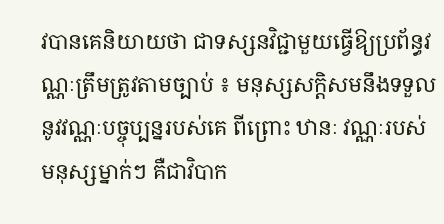វបានគេនិយាយថា ជាទស្សនវិជ្ជាមួយធ្វើឱ្យប្រព័ន្ធវណ្ណៈត្រឹមត្រូវតាមច្បាប់ ៖ មនុស្សសក្តិសមនឹងទទួលនូវវណ្ណៈបច្ចុប្បន្នរបស់គេ ពីព្រោះ ឋានៈ វណ្ណៈរបស់មនុស្សម្នាក់ៗ គឺជាវិបាក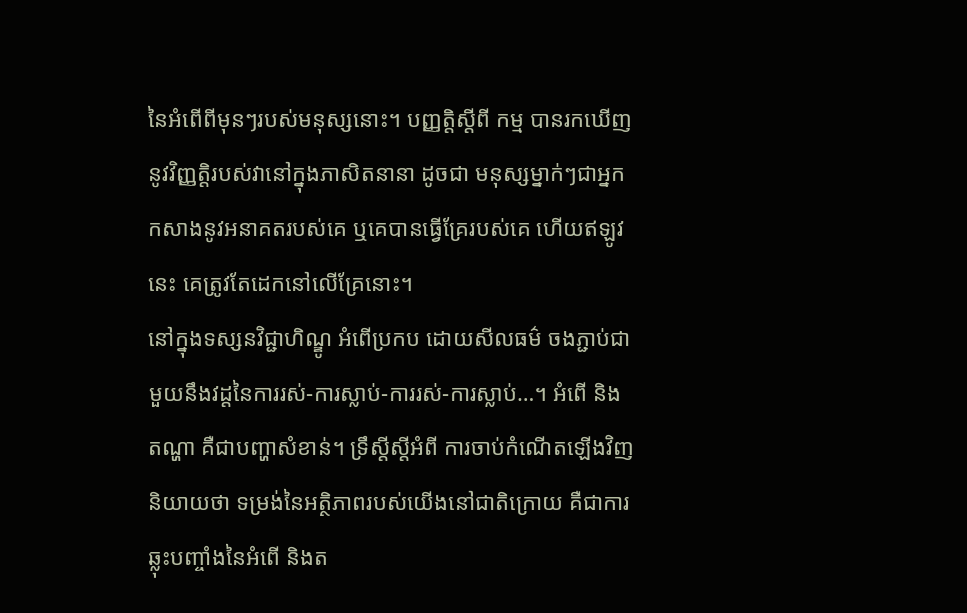នៃអំពើពីមុនៗរបស់មនុស្សនោះ។ បញ្ញត្តិស្តីពី កម្ម បានរកឃើញនូវវិញ្ញត្តិរបស់វានៅក្នុងភាសិតនានា ដូចជា មនុស្សម្នាក់ៗជាអ្នកកសាងនូវអនាគតរបស់គេ ឬគេបានធ្វើគ្រែរបស់គេ ហើយឥឡូវនេះ គេត្រូវតែដេកនៅលើគ្រែនោះ។
នៅក្នុងទស្សនវិជ្ជាហិណ្ឌូ អំពើប្រកប ដោយសីលធម៌ ចងភ្ជាប់ជាមួយនឹងវដ្តនៃការរស់-ការស្លាប់-ការរស់-ការស្លាប់…។ អំពើ និង តណ្ហា គឺជាបញ្ហាសំខាន់។ ទ្រឹស្តីស្តីអំពី ការចាប់កំណើតឡើងវិញ និយាយថា ទម្រង់នៃអត្ថិភាពរបស់យើងនៅជាតិក្រោយ គឺជាការឆ្លុះបញ្ចាំងនៃអំពើ និងត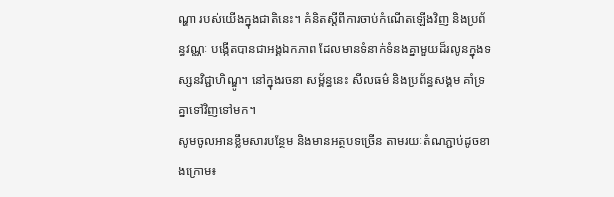ណ្ហា របស់យើងក្នុងជាតិនេះ។ គំនិតស្តីពីការចាប់កំណើតឡើងវិញ និងប្រព័ន្ធវណ្ណៈ បង្កើតបានជាអង្គឯកភាព ដែលមានទំនាក់ទំនងគ្នាមួយដ៏រលូនក្នុងទស្សនវិជ្ជាហិណ្ឌូ។ នៅក្នុងរចនា សម្ព័ន្ធនេះ សីលធម៌ និងប្រព័ន្ធសង្គម គាំទ្រគ្នាទៅវិញទៅមក។
សូមចូលអានខ្លឹមសារបន្ថែម និងមានអត្ថបទច្រើន តាមរយៈតំណភ្ជាប់ដូចខាងក្រោម៖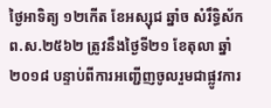ថ្ងៃអាទិត្យ ១២កើត ខែអស្សុជ ឆ្នាំច សំរឹទ្ធិស័ក ព.ស.២៥៦២ ត្រូវនឹងថ្ងៃទី២១ ខែតុលា ឆ្នាំ២០១៨ បន្ទាប់ពីការអញ្ជើញចូលរួមជាផ្លូវការ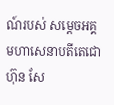ណ៍របស់ សម្តេចអគ្គមហាសេនាបតីតេជោ ហ៊ុន សែ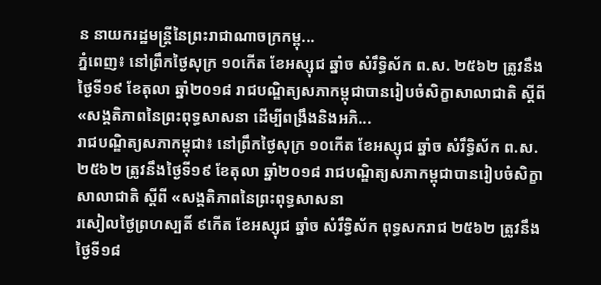ន នាយករដ្ឋមន្ត្រីនៃព្រះរាជាណាចក្រកម្ពុ...
ភ្នំពេញ៖ នៅព្រឹកថ្ងៃសុក្រ ១០កើត ខែអស្សុជ ឆ្នាំច សំរឹទ្ធិស័ក ព.ស. ២៥៦២ ត្រូវនឹងថ្ងៃទី១៩ ខែតុលា ឆ្នាំ២០១៨ រាជបណ្ឌិត្យសភាកម្ពុជាបានរៀបចំសិក្ខាសាលាជាតិ ស្ដីពី «សង្គតិភាពនៃព្រះពុទ្ធសាសនា ដើម្បីពង្រឹងនិងអភិ...
រាជបណ្ឌិត្យសភាកម្ពុជា៖ នៅព្រឹកថ្ងៃសុក្រ ១០កើត ខែអស្សុជ ឆ្នាំច សំរឹទ្ធិស័ក ព.ស. ២៥៦២ ត្រូវនឹងថ្ងៃទី១៩ ខែតុលា ឆ្នាំ២០១៨ រាជបណ្ឌិត្យសភាកម្ពុជាបានរៀបចំសិក្ខាសាលាជាតិ ស្ដីពី «សង្គតិភាពនៃព្រះពុទ្ធសាសនា
រសៀលថ្ងៃព្រហស្បតិ៍ ៩កើត ខែអស្សុជ ឆ្នាំច សំរឹទ្ធិស័ក ពុទ្ធសករាជ ២៥៦២ ត្រូវនឹងថ្ងៃទី១៨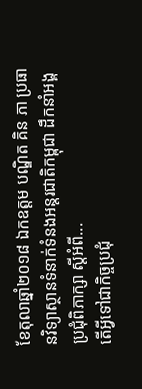ខែតុលាឆ្នាំ២០១៨ ឯកឧត្តម បណ្ឌិត គិន ភា ប្រធានវិទ្យាស្ថានទំនាក់ទំនងអន្តរជាតិកម្ពុជា ដឹកនាំអង្គប្រជុំពិភាក្សា ស្តីអំពី...
តើអ្វីទៅជាកិច្ចប្រជុំ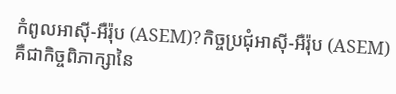កំពូលអាស៊ី-អឺរ៉ុប (ASEM)?កិច្ចប្រជុំអាស៊ី-អឺរ៉ុប (ASEM) គឺជាកិច្ចពិភាក្សានៃ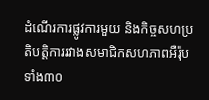ដំណើរការផ្លូវការមួយ និងកិច្ចសហប្រតិបត្តិការរវាងសមាជិកសហភាពអឺរ៉ុបទាំង៣០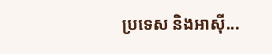ប្រទេស និងអាស៊ី...